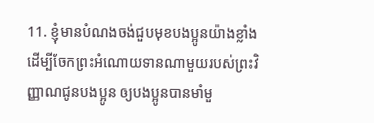11. ខ្ញុំមានបំណងចង់ជួបមុខបងប្អូនយ៉ាងខ្លាំង ដើម្បីចែកព្រះអំណោយទានណាមួយរបស់ព្រះវិញ្ញាណជូនបងប្អូន ឲ្យបងប្អូនបានមាំមួ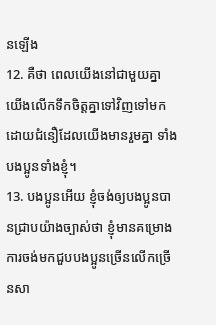នឡើង
12. គឺថា ពេលយើងនៅជាមួយគ្នា យើងលើកទឹកចិត្តគ្នាទៅវិញទៅមក ដោយជំនឿដែលយើងមានរួមគ្នា ទាំងបងប្អូនទាំងខ្ញុំ។
13. បងប្អូនអើយ ខ្ញុំចង់ឲ្យបងប្អូនបានជ្រាបយ៉ាងច្បាស់ថា ខ្ញុំមានគម្រោងការចង់មកជួបបងប្អូនច្រើនលើកច្រើនសា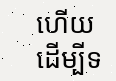ហើយ ដើម្បីទ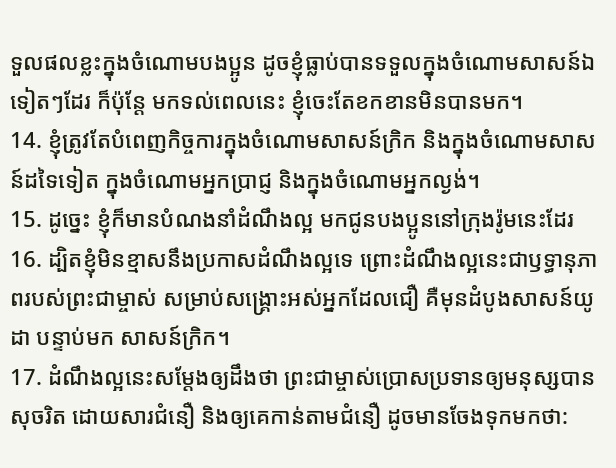ទួលផលខ្លះក្នុងចំណោមបងប្អូន ដូចខ្ញុំធ្លាប់បានទទួលក្នុងចំណោមសាសន៍ឯទៀតៗដែរ ក៏ប៉ុន្តែ មកទល់ពេលនេះ ខ្ញុំចេះតែខកខានមិនបានមក។
14. ខ្ញុំត្រូវតែបំពេញកិច្ចការក្នុងចំណោមសាសន៍ក្រិក និងក្នុងចំណោមសាសន៍ដទៃទៀត ក្នុងចំណោមអ្នកប្រាជ្ញ និងក្នុងចំណោមអ្នកល្ងង់។
15. ដូច្នេះ ខ្ញុំក៏មានបំណងនាំដំណឹងល្អ មកជូនបងប្អូននៅក្រុងរ៉ូមនេះដែរ
16. ដ្បិតខ្ញុំមិនខ្មាសនឹងប្រកាសដំណឹងល្អទេ ព្រោះដំណឹងល្អនេះជាឫទ្ធានុភាពរបស់ព្រះជាម្ចាស់ សម្រាប់សង្គ្រោះអស់អ្នកដែលជឿ គឺមុនដំបូងសាសន៍យូដា បន្ទាប់មក សាសន៍ក្រិក។
17. ដំណឹងល្អនេះសម្តែងឲ្យដឹងថា ព្រះជាម្ចាស់ប្រោសប្រទានឲ្យមនុស្សបានសុចរិត ដោយសារជំនឿ និងឲ្យគេកាន់តាមជំនឿ ដូចមានចែងទុកមកថា: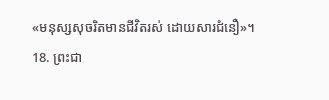«មនុស្សសុចរិតមានជីវិតរស់ ដោយសារជំនឿ»។
18. ព្រះជា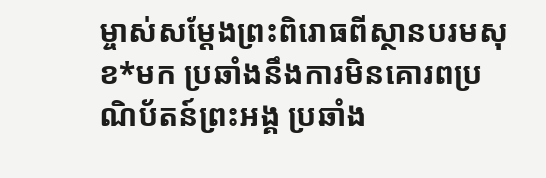ម្ចាស់សម្តែងព្រះពិរោធពីស្ថានបរមសុខ*មក ប្រឆាំងនឹងការមិនគោរពប្រណិប័តន៍ព្រះអង្គ ប្រឆាំង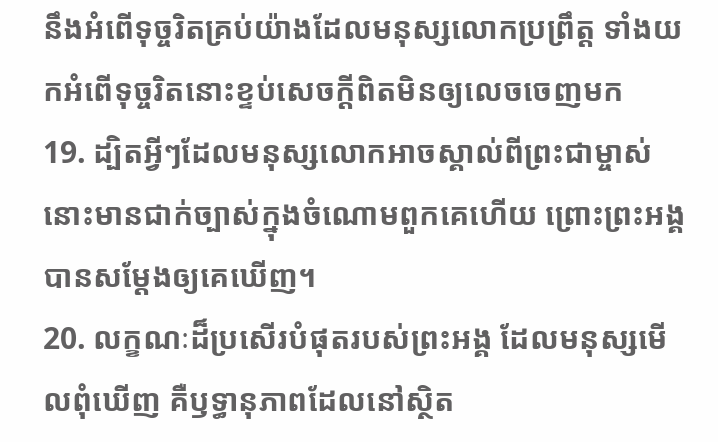នឹងអំពើទុច្ចរិតគ្រប់យ៉ាងដែលមនុស្សលោកប្រព្រឹត្ត ទាំងយកអំពើទុច្ចរិតនោះខ្ទប់សេចក្ដីពិតមិនឲ្យលេចចេញមក
19. ដ្បិតអ្វីៗដែលមនុស្សលោកអាចស្គាល់ពីព្រះជាម្ចាស់ នោះមានជាក់ច្បាស់ក្នុងចំណោមពួកគេហើយ ព្រោះព្រះអង្គបានសម្តែងឲ្យគេឃើញ។
20. លក្ខណៈដ៏ប្រសើរបំផុតរបស់ព្រះអង្គ ដែលមនុស្សមើលពុំឃើញ គឺឫទ្ធានុភាពដែលនៅស្ថិត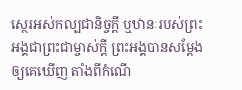ស្ថេរអស់កល្បជានិច្ចក្តី ឬឋានៈរបស់ព្រះអង្គជាព្រះជាម្ចាស់ក្តី ព្រះអង្គបានសម្តែងឲ្យគេឃើញ តាំងពីកំណើ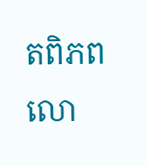តពិភពលោ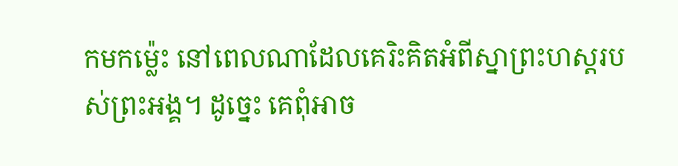កមកម៉្លេះ នៅពេលណាដែលគេរិះគិតអំពីស្នាព្រះហស្ដរបស់ព្រះអង្គ។ ដូច្នេះ គេពុំអាច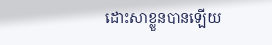ដោះសាខ្លួនបានឡើយ